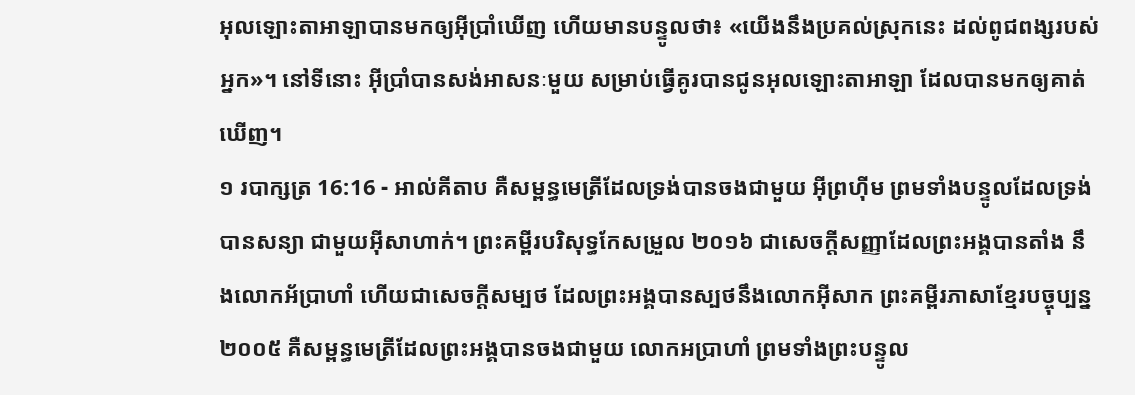អុលឡោះតាអាឡាបានមកឲ្យអ៊ីប្រាំឃើញ ហើយមានបន្ទូលថា៖ «យើងនឹងប្រគល់ស្រុកនេះ ដល់ពូជពង្សរបស់អ្នក»។ នៅទីនោះ អ៊ីប្រាំបានសង់អាសនៈមួយ សម្រាប់ធ្វើគូរបានជូនអុលឡោះតាអាឡា ដែលបានមកឲ្យគាត់ឃើញ។
១ របាក្សត្រ 16:16 - អាល់គីតាប គឺសម្ពន្ធមេត្រីដែលទ្រង់បានចងជាមួយ អ៊ីព្រហ៊ីម ព្រមទាំងបន្ទូលដែលទ្រង់បានសន្យា ជាមួយអ៊ីសាហាក់។ ព្រះគម្ពីរបរិសុទ្ធកែសម្រួល ២០១៦ ជាសេចក្ដីសញ្ញាដែលព្រះអង្គបានតាំង នឹងលោកអ័ប្រាហាំ ហើយជាសេចក្ដីសម្បថ ដែលព្រះអង្គបានស្បថនឹងលោកអ៊ីសាក ព្រះគម្ពីរភាសាខ្មែរបច្ចុប្បន្ន ២០០៥ គឺសម្ពន្ធមេត្រីដែលព្រះអង្គបានចងជាមួយ លោកអប្រាហាំ ព្រមទាំងព្រះបន្ទូល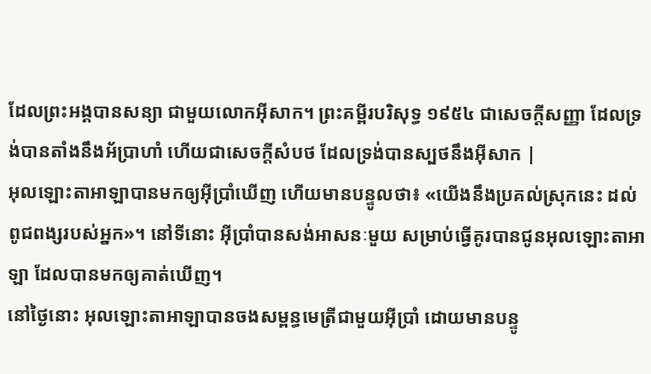ដែលព្រះអង្គបានសន្យា ជាមួយលោកអ៊ីសាក។ ព្រះគម្ពីរបរិសុទ្ធ ១៩៥៤ ជាសេចក្ដីសញ្ញា ដែលទ្រង់បានតាំងនឹងអ័ប្រាហាំ ហើយជាសេចក្ដីសំបថ ដែលទ្រង់បានស្បថនឹងអ៊ីសាក |
អុលឡោះតាអាឡាបានមកឲ្យអ៊ីប្រាំឃើញ ហើយមានបន្ទូលថា៖ «យើងនឹងប្រគល់ស្រុកនេះ ដល់ពូជពង្សរបស់អ្នក»។ នៅទីនោះ អ៊ីប្រាំបានសង់អាសនៈមួយ សម្រាប់ធ្វើគូរបានជូនអុលឡោះតាអាឡា ដែលបានមកឲ្យគាត់ឃើញ។
នៅថ្ងៃនោះ អុលឡោះតាអាឡាបានចងសម្ពន្ធមេត្រីជាមួយអ៊ីប្រាំ ដោយមានបន្ទូ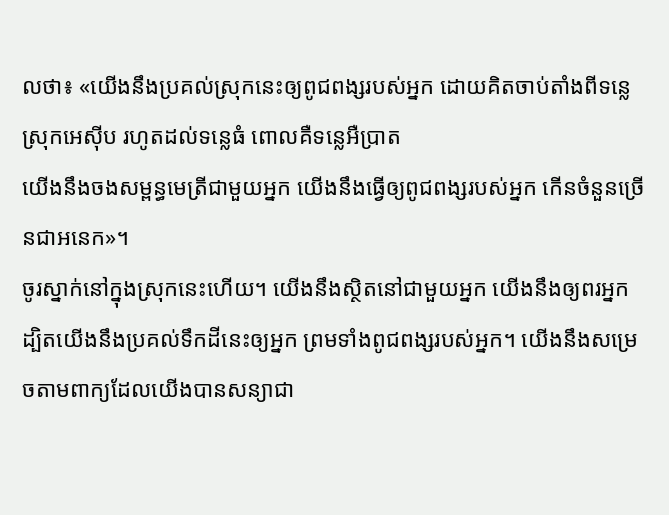លថា៖ «យើងនឹងប្រគល់ស្រុកនេះឲ្យពូជពង្សរបស់អ្នក ដោយគិតចាប់តាំងពីទន្លេស្រុកអេស៊ីប រហូតដល់ទន្លេធំ ពោលគឺទន្លេអឺប្រាត
យើងនឹងចងសម្ពន្ធមេត្រីជាមួយអ្នក យើងនឹងធ្វើឲ្យពូជពង្សរបស់អ្នក កើនចំនួនច្រើនជាអនេក»។
ចូរស្នាក់នៅក្នុងស្រុកនេះហើយ។ យើងនឹងស្ថិតនៅជាមួយអ្នក យើងនឹងឲ្យពរអ្នក ដ្បិតយើងនឹងប្រគល់ទឹកដីនេះឲ្យអ្នក ព្រមទាំងពូជពង្សរបស់អ្នក។ យើងនឹងសម្រេចតាមពាក្យដែលយើងបានសន្យាជា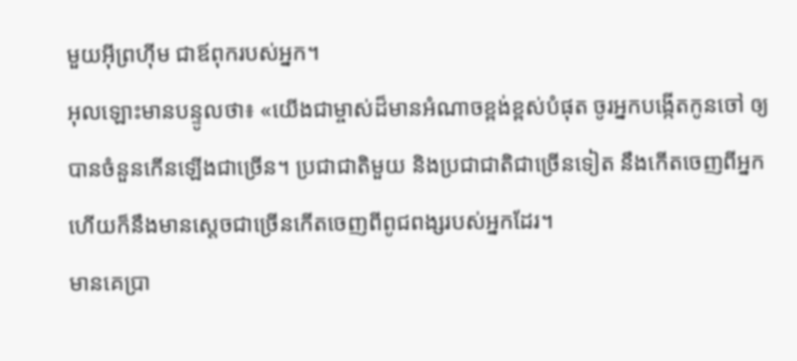មួយអ៊ីព្រហ៊ីម ជាឪពុករបស់អ្នក។
អុលឡោះមានបន្ទូលថា៖ «យើងជាម្ចាស់ដ៏មានអំណាចខ្ពង់ខ្ពស់បំផុត ចូរអ្នកបង្កើតកូនចៅ ឲ្យបានចំនួនកើនឡើងជាច្រើន។ ប្រជាជាតិមួយ និងប្រជាជាតិជាច្រើនទៀត នឹងកើតចេញពីអ្នក ហើយក៏នឹងមានស្តេចជាច្រើនកើតចេញពីពូជពង្សរបស់អ្នកដែរ។
មានគេប្រា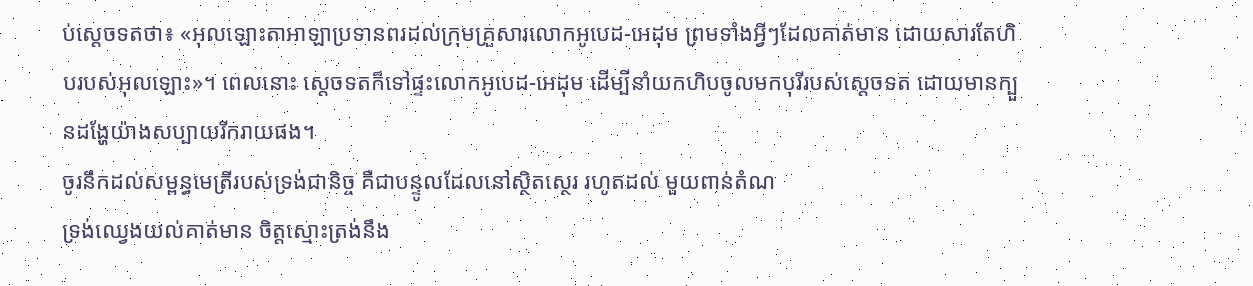ប់ស្តេចទតថា៖ «អុលឡោះតាអាឡាប្រទានពរដល់ក្រុមគ្រួសារលោកអូបេដ-អេដុម ព្រមទាំងអ្វីៗដែលគាត់មាន ដោយសារតែហិបរបស់អុលឡោះ»។ ពេលនោះ ស្តេចទតក៏ទៅផ្ទះលោកអូបេដ-អេដុម ដើម្បីនាំយកហិបចូលមកបុរីរបស់ស្តេចទត ដោយមានក្បួនដង្ហែយ៉ាងសប្បាយរីករាយផង។
ចូរនឹកដល់សម្ពន្ធមេត្រីរបស់ទ្រង់ជានិច្ច គឺជាបន្ទូលដែលនៅស្ថិតស្ថេរ រហូតដល់ មួយពាន់តំណ
ទ្រង់ឈ្វេងយល់គាត់មាន ចិត្តស្មោះត្រង់នឹង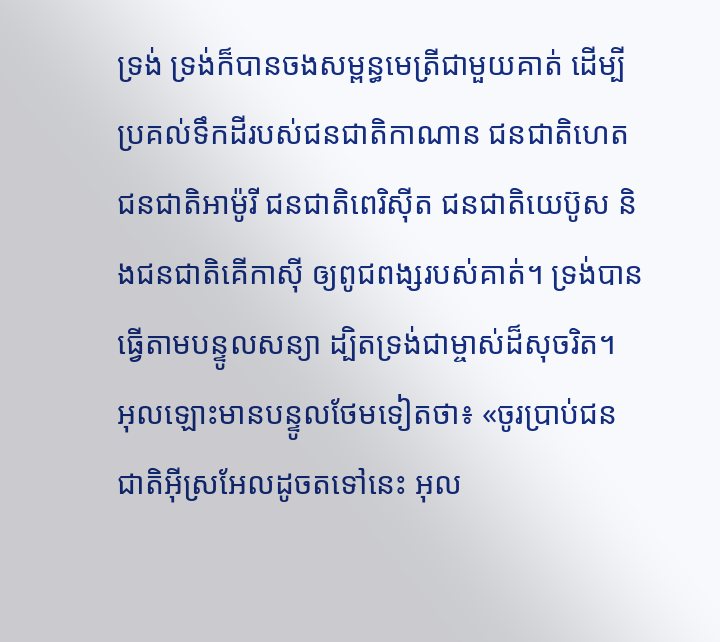ទ្រង់ ទ្រង់ក៏បានចងសម្ពន្ធមេត្រីជាមួយគាត់ ដើម្បីប្រគល់ទឹកដីរបស់ជនជាតិកាណាន ជនជាតិហេត ជនជាតិអាម៉ូរី ជនជាតិពេរិស៊ីត ជនជាតិយេប៊ូស និងជនជាតិគើកាស៊ី ឲ្យពូជពង្សរបស់គាត់។ ទ្រង់បានធ្វើតាមបន្ទូលសន្យា ដ្បិតទ្រង់ជាម្ចាស់ដ៏សុចរិត។
អុលឡោះមានបន្ទូលថែមទៀតថា៖ «ចូរប្រាប់ជនជាតិអ៊ីស្រអែលដូចតទៅនេះ អុល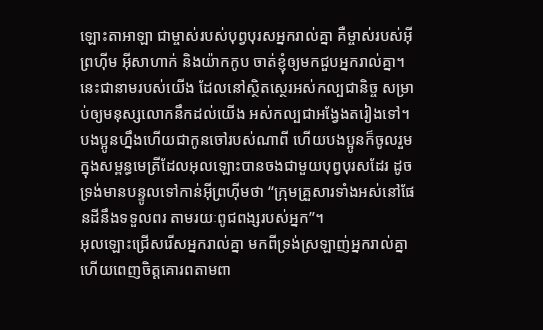ឡោះតាអាឡា ជាម្ចាស់របស់បុព្វបុរសអ្នករាល់គ្នា គឺម្ចាស់របស់អ៊ីព្រហ៊ីម អ៊ីសាហាក់ និងយ៉ាកកូប ចាត់ខ្ញុំឲ្យមកជួបអ្នករាល់គ្នា។ នេះជានាមរបស់យើង ដែលនៅស្ថិតស្ថេរអស់កល្បជានិច្ច សម្រាប់ឲ្យមនុស្សលោកនឹកដល់យើង អស់កល្បជាអង្វែងតរៀងទៅ។
បងប្អូនហ្នឹងហើយជាកូនចៅរបស់ណាពី ហើយបងប្អូនក៏ចូលរួមក្នុងសម្ពន្ធមេត្រីដែលអុលឡោះបានចងជាមួយបុព្វបុរសដែរ ដូចទ្រង់មានបន្ទូលទៅកាន់អ៊ីព្រហ៊ីមថា “ក្រុមគ្រួសារទាំងអស់នៅផែនដីនឹងទទួលពរ តាមរយៈពូជពង្សរបស់អ្នក”។
អុលឡោះជ្រើសរើសអ្នករាល់គ្នា មកពីទ្រង់ស្រឡាញ់អ្នករាល់គ្នា ហើយពេញចិត្តគោរពតាមពា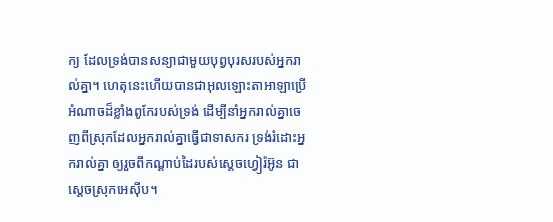ក្យ ដែលទ្រង់បានសន្យាជាមួយបុព្វបុរសរបស់អ្នករាល់គ្នា។ ហេតុនេះហើយបានជាអុលឡោះតាអាឡាប្រើអំណាចដ៏ខ្លាំងពូកែរបស់ទ្រង់ ដើម្បីនាំអ្នករាល់គ្នាចេញពីស្រុកដែលអ្នករាល់គ្នាធ្វើជាទាសករ ទ្រង់រំដោះអ្នករាល់គ្នា ឲ្យរួចពីកណ្តាប់ដៃរបស់ស្តេចហ្វៀរ៉អ៊ូន ជាស្តេចស្រុកអេស៊ីប។